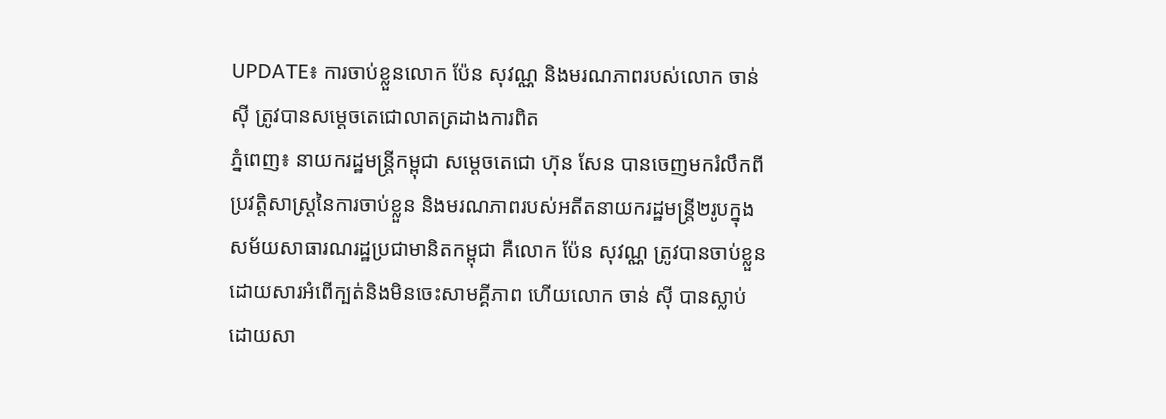UPDATE៖ ការចាប់ខ្លួនលោក ប៉ែន សុវណ្ណ និងមរណភាពរបស់លោក ចាន់ ស៊ី ត្រូវបានសម្ដេចតេជោលាតត្រដាងការពិត
ភ្នំពេញ៖ នាយករដ្ឋមន្ត្រីកម្ពុជា សម្ដេចតេជោ ហ៊ុន សែន បានចេញមករំលឹកពីប្រវត្តិសាស្ត្រនៃការចាប់ខ្លួន និងមរណភាពរបស់អតីតនាយករដ្ឋមន្ត្រី២រូបក្នុងសម័យសាធារណរដ្ឋប្រជាមានិតកម្ពុជា គឺលោក ប៉ែន សុវណ្ណ ត្រូវបានចាប់ខ្លួនដោយសារអំពើក្បត់និងមិនចេះសាមគ្គីភាព ហើយលោក ចាន់ ស៊ី បានស្លាប់ដោយសា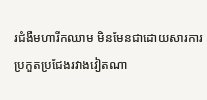រជំងឺមហារីកឈាម មិនមែនជាដោយសារការប្រកួតប្រជែងរវាងវៀតណា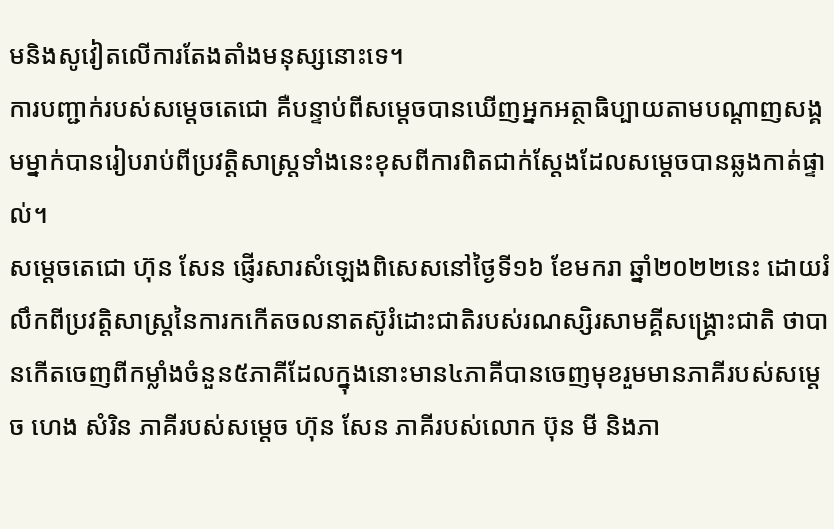មនិងសូវៀតលើការតែងតាំងមនុស្សនោះទេ។
ការបញ្ជាក់របស់សម្ដេចតេជោ គឺបន្ទាប់ពីសម្ដេចបានឃើញអ្នកអត្ថាធិប្បាយតាមបណ្ដាញសង្គមម្នាក់បានរៀបរាប់ពីប្រវត្តិសាស្ត្រទាំងនេះខុសពីការពិតជាក់ស្ដែងដែលសម្ដេចបានឆ្លងកាត់ផ្ទាល់។
សម្ដេចតេជោ ហ៊ុន សែន ផ្ញើរសារសំឡេងពិសេសនៅថ្ងៃទី១៦ ខែមករា ឆ្នាំ២០២២នេះ ដោយរំលឹកពីប្រវត្តិសាស្ត្រនៃការកកើតចលនាតស៊ូរំដោះជាតិរបស់រណស្សិរសាមគ្គីសង្គ្រោះជាតិ ថាបានកើតចេញពីកម្លាំងចំនួន៥ភាគីដែលក្នុងនោះមាន៤ភាគីបានចេញមុខរួមមានភាគីរបស់សម្ដេច ហេង សំរិន ភាគីរបស់សម្ដេច ហ៊ុន សែន ភាគីរបស់លោក ប៊ុន មី និងភា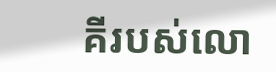គីរបស់លោ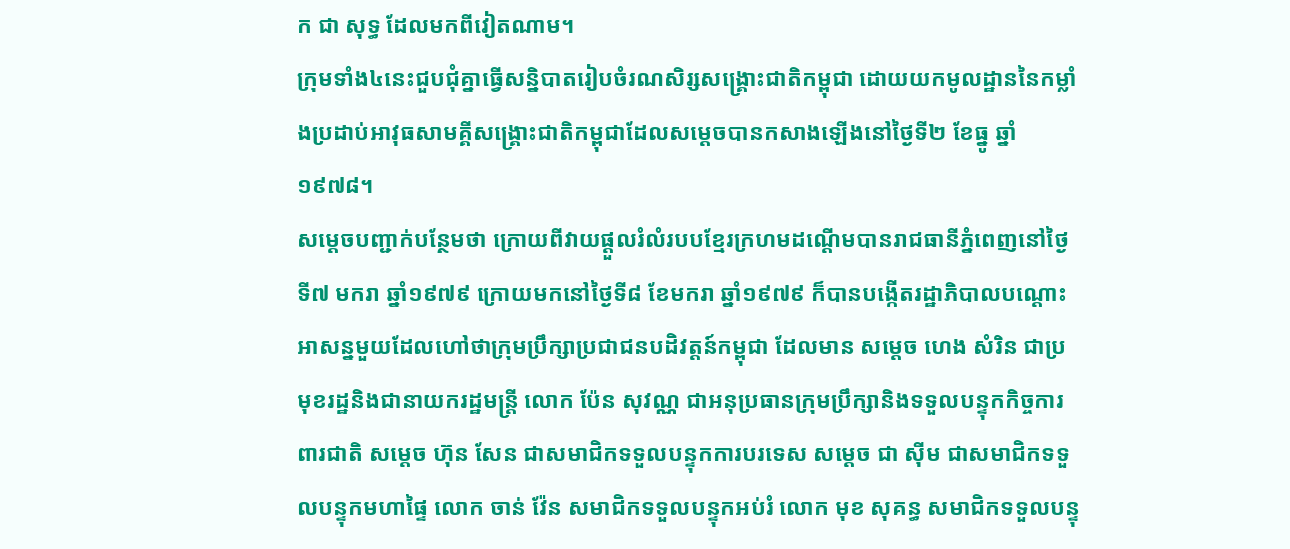ក ជា សុទ្ធ ដែលមកពីវៀតណាម។
ក្រុមទាំង៤នេះជួបជុំគ្នាធ្វើសន្និបាតរៀបចំរណសិរ្សសង្គ្រោះជាតិកម្ពុជា ដោយយកមូលដ្ឋាននៃកម្លាំងប្រដាប់អាវុធសាមគ្គីសង្គ្រោះជាតិកម្ពុជាដែលសម្ដេចបានកសាងឡើងនៅថ្ងៃទី២ ខែធ្នូ ឆ្នាំ១៩៧៨។
សម្ដេចបញ្ជាក់បន្ថែមថា ក្រោយពីវាយផ្ដួលរំលំរបបខ្មែរក្រហមដណ្ដើមបានរាជធានីភ្នំពេញនៅថ្ងៃទី៧ មករា ឆ្នាំ១៩៧៩ ក្រោយមកនៅថ្ងៃទី៨ ខែមករា ឆ្នាំ១៩៧៩ ក៏បានបង្កើតរដ្ឋាភិបាលបណ្ដោះអាសន្នមួយដែលហៅថាក្រុមប្រឹក្សាប្រជាជនបដិវត្តន៍កម្ពុជា ដែលមាន សម្ដេច ហេង សំរិន ជាប្រមុខរដ្ឋនិងជានាយករដ្ឋមន្ត្រី លោក ប៉ែន សុវណ្ណ ជាអនុប្រធានក្រុមប្រឹក្សានិងទទួលបន្ទុកកិច្ចការពារជាតិ សម្ដេច ហ៊ុន សែន ជាសមាជិកទទួលបន្ទុកការបរទេស សម្ដេច ជា ស៊ីម ជាសមាជិកទទួលបន្ទុកមហាផ្ទៃ លោក ចាន់ វ៉ែន សមាជិកទទួលបន្ទុកអប់រំ លោក មុខ សុគន្ធ សមាជិកទទួលបន្ទុ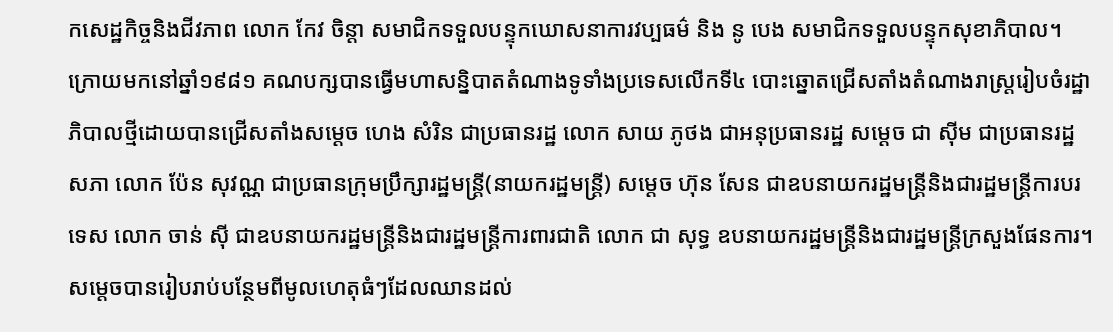កសេដ្ឋកិច្ចនិងជីវភាព លោក កែវ ចិន្តា សមាជិកទទួលបន្ទុកឃោសនាការវប្បធម៌ និង នូ បេង សមាជិកទទួលបន្ទុកសុខាភិបាល។
ក្រោយមកនៅឆ្នាំ១៩៨១ គណបក្សបានធ្វើមហាសន្និបាតតំណាងទូទាំងប្រទេសលើកទី៤ បោះឆ្នោតជ្រើសតាំងតំណាងរាស្ត្ររៀបចំរដ្ឋាភិបាលថ្មីដោយបានជ្រើសតាំងសម្ដេច ហេង សំរិន ជាប្រធានរដ្ឋ លោក សាយ ភូថង ជាអនុប្រធានរដ្ឋ សម្ដេច ជា ស៊ីម ជាប្រធានរដ្ឋសភា លោក ប៉ែន សុវណ្ណ ជាប្រធានក្រុមប្រឹក្សារដ្ឋមន្ត្រី(នាយករដ្ឋមន្ត្រី) សម្ដេច ហ៊ុន សែន ជាឧបនាយករដ្ឋមន្ត្រីនិងជារដ្ឋមន្ត្រីការបរទេស លោក ចាន់ ស៊ី ជាឧបនាយករដ្ឋមន្ត្រីនិងជារដ្ឋមន្ត្រីការពារជាតិ លោក ជា សុទ្ធ ឧបនាយករដ្ឋមន្ត្រីនិងជារដ្ឋមន្ត្រីក្រសួងផែនការ។
សម្ដេចបានរៀបរាប់បន្ថែមពីមូលហេតុធំៗដែលឈានដល់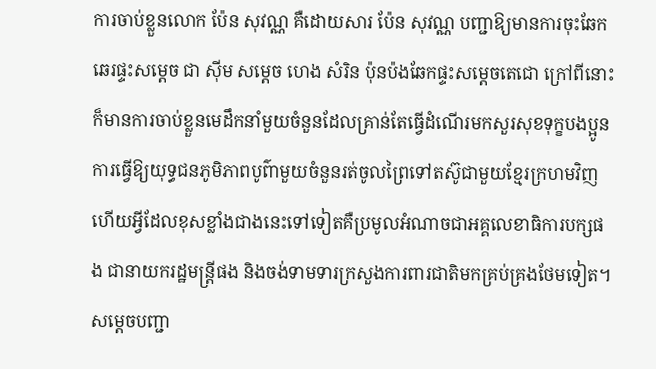ការចាប់ខ្លួនលោក ប៉ែន សុវណ្ណ គឺដោយសារ ប៉ែន សុវណ្ណ បញ្ជាឱ្យមានការចុះឆែកឆេរផ្ទះសម្ដេច ជា ស៊ីម សម្ដេច ហេង សំរិន ប៉ុនប៉ងឆែកផ្ទះសម្ដេចតេជោ ក្រៅពីនោះក៏មានការចាប់ខ្លួនមេដឹកនាំមួយចំនួនដែលគ្រាន់តែធ្វើដំណើរមកសួរសុខទុក្ខបងប្អូន ការធ្វើឱ្យយុទ្ធជនភូមិភាពបូព៌ាមួយចំនួនរត់ចូលព្រៃទៅតស៊ូជាមួយខ្មែរក្រហមវិញ ហើយអ្វីដែលខុសខ្លាំងជាងនេះទៅទៀតគឺប្រមូលអំណាចជាអគ្គលេខាធិការបក្សផង ជានាយករដ្ឋមន្ត្រីផង និងចង់ទាមទារក្រសួងការពារជាតិមកគ្រប់គ្រងថែមទៀត។
សម្ដេចបញ្ជា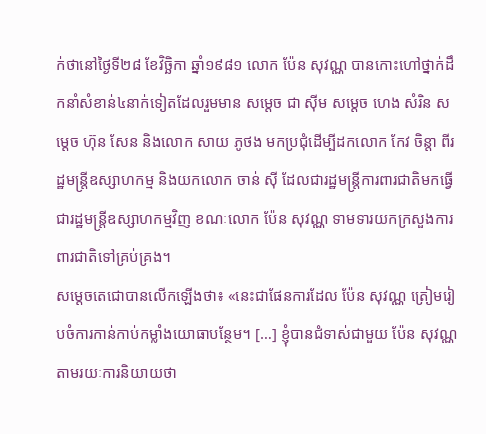ក់ថានៅថ្ងៃទី២៨ ខែវិច្ឆិកា ឆ្នាំ១៩៨១ លោក ប៉ែន សុវណ្ណ បានកោះហៅថ្នាក់ដឹកនាំសំខាន់៤នាក់ទៀតដែលរួមមាន សម្ដេច ជា ស៊ីម សម្ដេច ហេង សំរិន សម្ដេច ហ៊ុន សែន និងលោក សាយ ភូថង មកប្រជុំដើម្បីដកលោក កែវ ចិន្តា ពីរដ្ឋមន្ត្រីឧស្សាហកម្ម និងយកលោក ចាន់ ស៊ី ដែលជារដ្ឋមន្ត្រីការពារជាតិមកធ្វើជារដ្ឋមន្ត្រីឧស្សាហកម្មវិញ ខណៈលោក ប៉ែន សុវណ្ណ ទាមទារយកក្រសួងការពារជាតិទៅគ្រប់គ្រង។
សម្ដេចតេជោបានលើកឡើងថា៖ «នេះជាផែនការដែល ប៉ែន សុវណ្ណ ត្រៀមរៀបចំការកាន់កាប់កម្លាំងយោធាបន្ថែម។ […] ខ្ញុំបានជំទាស់ជាមួយ ប៉ែន សុវណ្ណ តាមរយៈការនិយាយថា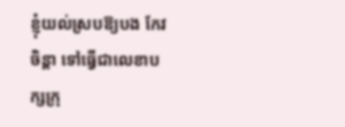ខ្ញុំយល់ស្របឱ្យបង កែវ ចិន្តា ទៅធ្វើជាលេខាបក្សក្រុ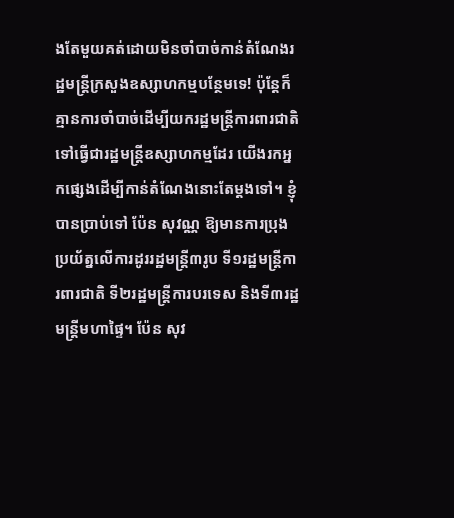ងតែមួយគត់ដោយមិនចាំបាច់កាន់តំណែងរដ្ឋមន្ត្រីក្រសួងឧស្សាហកម្មបន្ថែមទេ! ប៉ុន្ដែក៏គ្មានការចាំបាច់ដើម្បីយករដ្ឋមន្ត្រីការពារជាតិទៅធ្វើជារដ្ឋមន្ត្រីឧស្សាហកម្មដែរ យើងរកអ្នកផ្សេងដើម្បីកាន់តំណែងនោះតែម្ដងទៅ។ ខ្ញុំបានប្រាប់ទៅ ប៉ែន សុវណ្ណ ឱ្យមានការប្រុងប្រយ័ត្នលើការដូររដ្ឋមន្ត្រី៣រូប ទី១រដ្ឋមន្ត្រីការពារជាតិ ទី២រដ្ឋមន្ត្រីការបរទេស និងទី៣រដ្ឋមន្ត្រីមហាផ្ទៃ។ ប៉ែន សុវ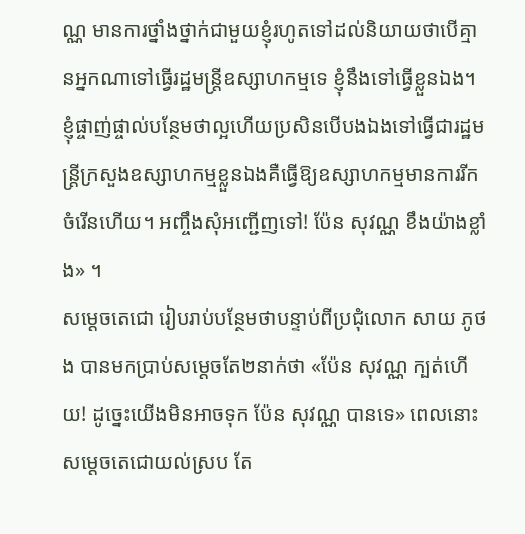ណ្ណ មានការថ្នាំងថ្នាក់ជាមួយខ្ញុំរហូតទៅដល់និយាយថាបើគ្មានអ្នកណាទៅធ្វើរដ្ឋមន្ត្រីឧស្សាហកម្មទេ ខ្ញុំនឹងទៅធ្វើខ្លួនឯង។ ខ្ញុំផ្ចាញ់ផ្ចាល់បន្ថែមថាល្អហើយប្រសិនបើបងឯងទៅធ្វើជារដ្ឋមន្ត្រីក្រសួងឧស្សាហកម្មខ្លួនឯងគឺធ្វើឱ្យឧស្សាហកម្មមានការរីកចំរើនហើយ។ អញ្ចឹងសុំអញ្ជើញទៅ! ប៉ែន សុវណ្ណ ខឹងយ៉ាងខ្លាំង» ។
សម្ដេចតេជោ រៀបរាប់បន្ថែមថាបន្ទាប់ពីប្រជុំលោក សាយ ភូថង បានមកប្រាប់សម្ដេចតែ២នាក់ថា «ប៉ែន សុវណ្ណ ក្បត់ហើយ! ដូច្នេះយើងមិនអាចទុក ប៉ែន សុវណ្ណ បានទេ» ពេលនោះសម្ដេចតេជោយល់ស្រប តែ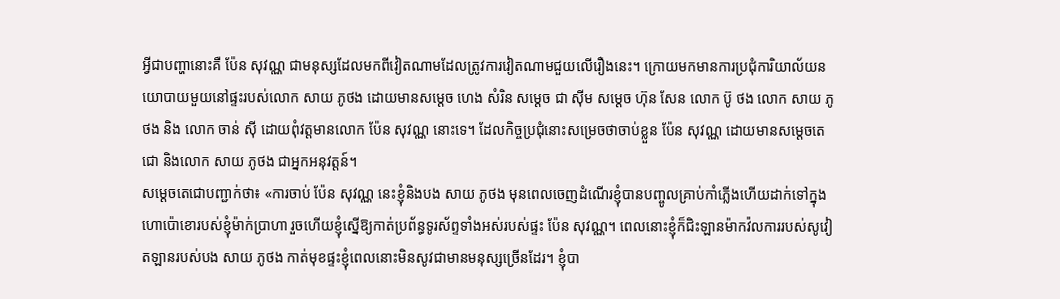អ្វីជាបញ្ហានោះគឺ ប៉ែន សុវណ្ណ ជាមនុស្សដែលមកពីវៀតណាមដែលត្រូវការវៀតណាមជួយលើរឿងនេះ។ ក្រោយមកមានការប្រជុំការិយាល័យនយោបាយមួយនៅផ្ទះរបស់លោក សាយ ភូថង ដោយមានសម្ដេច ហេង សំរិន សម្ដេច ជា ស៊ីម សម្ដេច ហ៊ុន សែន លោក ប៊ូ ថង លោក សាយ ភូថង និង លោក ចាន់ ស៊ី ដោយពុំវត្តមានលោក ប៉ែន សុវណ្ណ នោះទេ។ ដែលកិច្ចប្រជុំនោះសម្រេចថាចាប់ខ្លួន ប៉ែន សុវណ្ណ ដោយមានសម្ដេចតេជោ និងលោក សាយ ភូថង ជាអ្នកអនុវត្តន៍។
សម្ដេចតេជោបញ្ជាក់ថា៖ «ការចាប់ ប៉ែន សុវណ្ណ នេះខ្ញុំនិងបង សាយ ភូថង មុនពេលចេញដំណើរខ្ញុំបានបញ្ចូលគ្រាប់កាំភ្លើងហើយដាក់ទៅក្នុងហោប៉ោខោរបស់ខ្ញុំម៉ាក់ប្រាហា រួចហើយខ្ញុំស្នើឱ្យកាត់ប្រព័ន្ធទូរស័ព្ទទាំងអស់របស់ផ្ទះ ប៉ែន សុវណ្ណ។ ពេលនោះខ្ញុំក៏ជិះឡានម៉ាកវ៉លការរបស់សូវៀតឡានរបស់បង សាយ ភូថង កាត់មុខផ្ទះខ្ញុំពេលនោះមិនសូវជាមានមនុស្សច្រើនដែរ។ ខ្ញុំបា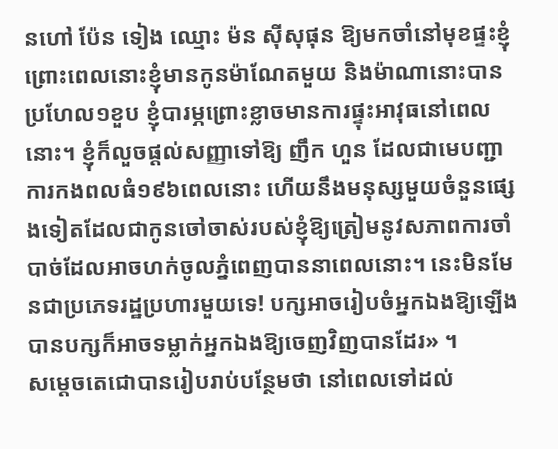នហៅ ប៉ែន ទៀង ឈ្មោះ ម៉ន ស៊ីសុផុន ឱ្យមកចាំនៅមុខផ្ទះខ្ញុំព្រោះពេលនោះខ្ញុំមានកូនម៉ាណែតមួយ និងម៉ាណានោះបានប្រហែល១ខួប ខ្ញុំបារម្ភព្រោះខ្លាចមានការផ្ទុះអាវុធនៅពេលនោះ។ ខ្ញុំក៏លួចផ្ដល់សញ្ញាទៅឱ្យ ញឹក ហួន ដែលជាមេបញ្ជាការកងពលធំ១៩៦ពេលនោះ ហើយនឹងមនុស្សមួយចំនួនផ្សេងទៀតដែលជាកូនចៅចាស់របស់ខ្ញុំឱ្យត្រៀមនូវសភាពការចាំបាច់ដែលអាចហក់ចូលភ្នំពេញបាននាពេលនោះ។ នេះមិនមែនជាប្រភេទរដ្ឋប្រហារមួយទេ! បក្សអាចរៀបចំអ្នកឯងឱ្យឡើងបានបក្សក៏អាចទម្លាក់អ្នកឯងឱ្យចេញវិញបានដែរ» ។
សម្ដេចតេជោបានរៀបរាប់បន្ថែមថា នៅពេលទៅដល់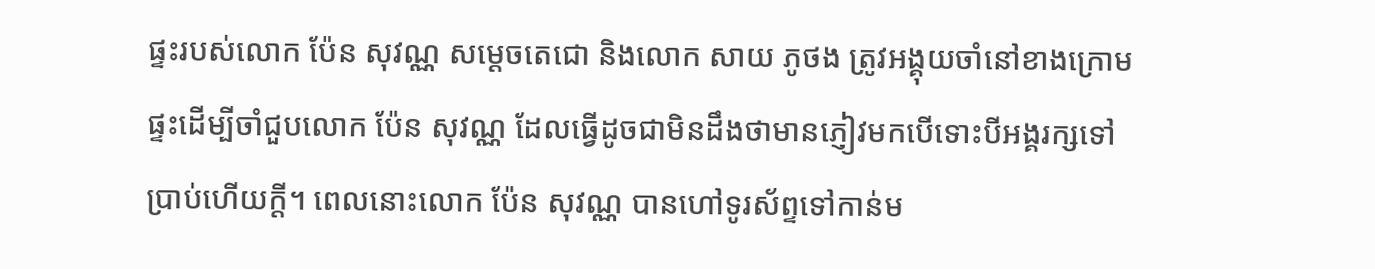ផ្ទះរបស់លោក ប៉ែន សុវណ្ណ សម្ដេចតេជោ និងលោក សាយ ភូថង ត្រូវអង្គុយចាំនៅខាងក្រោមផ្ទះដើម្បីចាំជួបលោក ប៉ែន សុវណ្ណ ដែលធ្វើដូចជាមិនដឹងថាមានភ្ញៀវមកបើទោះបីអង្គរក្សទៅប្រាប់ហើយក្ដី។ ពេលនោះលោក ប៉ែន សុវណ្ណ បានហៅទូរស័ព្ទទៅកាន់ម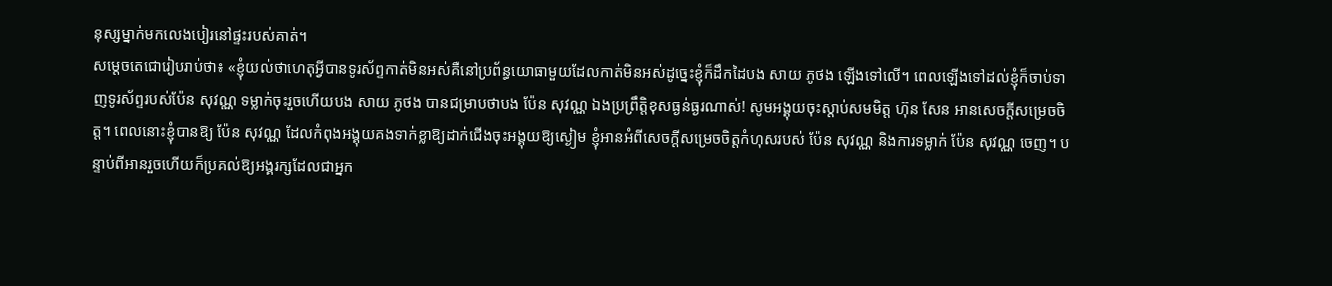នុស្សម្នាក់មកលេងបៀរនៅផ្ទះរបស់គាត់។
សម្ដេចតេជោរៀបរាប់ថា៖ «ខ្ញុំយល់ថាហេតុអ្វីបានទូរស័ព្ទកាត់មិនអស់គឺនៅប្រព័ន្ធយោធាមួយដែលកាត់មិនអស់ដូច្នេះខ្ញុំក៏ដឹកដៃបង សាយ ភូថង ឡើងទៅលើ។ ពេលឡើងទៅដល់ខ្ញុំក៏ចាប់ទាញទូរស័ព្ទរបស់ប៉ែន សុវណ្ណ ទម្លាក់ចុះរួចហើយបង សាយ ភូថង បានជម្រាបថាបង ប៉ែន សុវណ្ណ ឯងប្រព្រឹត្តិខុសធ្ងន់ធ្ងរណាស់! សូមអង្គុយចុះស្ដាប់សមមិត្ត ហ៊ុន សែន អានសេចក្ដីសម្រេចចិត្ត។ ពេលនោះខ្ញុំបានឱ្យ ប៉ែន សុវណ្ណ ដែលកំពុងអង្គុយគងទាក់ខ្លាឱ្យដាក់ជើងចុះអង្គុយឱ្យស្ងៀម ខ្ញុំអានអំពីសេចក្ដីសម្រេចចិត្តកំហុសរបស់ ប៉ែន សុវណ្ណ និងការទម្លាក់ ប៉ែន សុវណ្ណ ចេញ។ បន្ទាប់ពីអានរួចហើយក៏ប្រគល់ឱ្យអង្គរក្សដែលជាអ្នក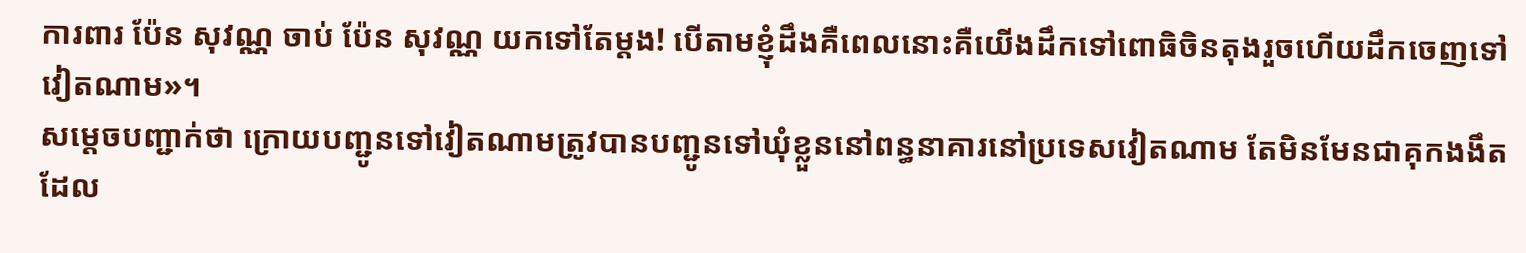ការពារ ប៉ែន សុវណ្ណ ចាប់ ប៉ែន សុវណ្ណ យកទៅតែម្ដង! បើតាមខ្ញុំដឹងគឺពេលនោះគឺយើងដឹកទៅពោធិចិនតុងរួចហើយដឹកចេញទៅវៀតណាម»។
សម្ដេចបញ្ជាក់ថា ក្រោយបញ្ជូនទៅវៀតណាមត្រូវបានបញ្ជូនទៅឃុំខ្លួននៅពន្ធនាគារនៅប្រទេសវៀតណាម តែមិនមែនជាគុកងងឹតដែល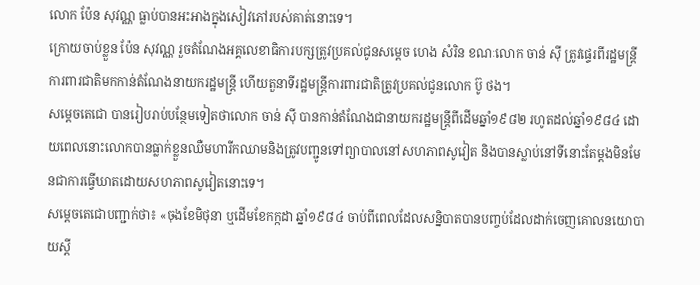លោក ប៉ែន សុវណ្ណ ធ្លាប់បានអះអាងក្នុងសៀវភៅរបស់គាត់នោះទេ។
ក្រោយចាប់ខ្លួន ប៉ែន សុវណ្ណ រួចតំណែងអគ្គលេខាធិការបក្សត្រូវប្រគល់ជូនសម្ដេច ហេង សំរិន ខណៈលោក ចាន់ ស៊ី ត្រូវផ្ទេរពីរដ្ឋមន្ត្រីការពារជាតិមកកាន់តំណែងនាយករដ្ឋមន្ត្រី ហើយតួនាទីរដ្ឋមន្ត្រីការពារជាតិត្រូវប្រគល់ជូនលោក ប៊ូ ថង។
សម្ដេចតេជោ បានរៀបរាប់បន្ថែមទៀតថាលោក ចាន់ ស៊ី បានកាន់តំណែងជានាយករដ្ឋមន្ត្រីពីដើមឆ្នាំ១៩៨២ រហូតដល់ឆ្នាំ១៩៨៤ ដោយពេលនោះលោកបានធ្លាក់ខ្លួនឈឺមហារីកឈាមនិងត្រូវបញ្ជូនទៅព្យាបាលនៅសហភាពសូវៀត និងបានស្លាប់នៅទីនោះតែម្ដងមិនមែនជាការធ្វើឃាតដោយសហភាពសូវៀតនោះទេ។
សម្ដេចតេជោបញ្ជាក់ថា៖ «ចុងខែមិថុនា ឬដើមខែកក្កដា ឆ្នាំ១៩៨៤ ចាប់ពីពេលដែលសន្និបាតបានបញ្ចប់ដែលដាក់ចេញគោលនយោបាយស្ដី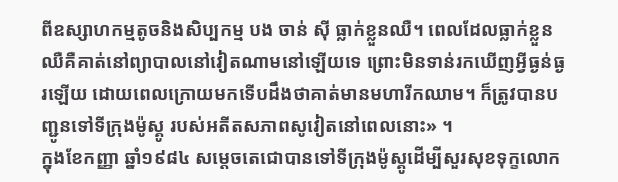ពីឧស្សាហកម្មតូចនិងសិប្បកម្ម បង ចាន់ ស៊ី ធ្លាក់ខ្លួនឈឺ។ ពេលដែលធ្លាក់ខ្លួនឈឺគឺគាត់នៅព្យាបាលនៅវៀតណាមនៅឡើយទេ ព្រោះមិនទាន់រកឃើញអ្វីធ្ងន់ធ្ងរឡើយ ដោយពេលក្រោយមកទើបដឹងថាគាត់មានមហារីកឈាម។ ក៏ត្រូវបានបញ្ជូនទៅទីក្រុងម៉ូស្គូ របស់អតីតសភាពសូវៀតនៅពេលនោះ» ។
ក្នុងខែកញ្ញា ឆ្នាំ១៩៨៤ សម្ដេចតេជោបានទៅទីក្រុងម៉ូស្គូដើម្បីសួរសុខទុក្ខលោក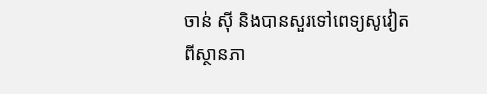ចាន់ ស៊ី និងបានសួរទៅពេទ្យសូវៀតពីស្ថានភា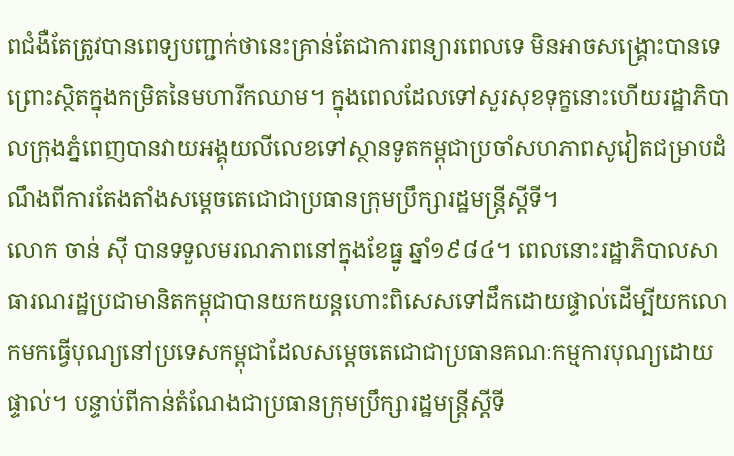ពជំងឺតែត្រូវបានពេទ្យបញ្ជាក់ថានេះគ្រាន់តែជាការពន្យារពេលទេ មិនអាចសង្គ្រោះបានទេព្រោះស្ថិតក្នុងកម្រិតនៃមហារីកឈាម។ ក្នុងពេលដែលទៅសួរសុខទុក្ខនោះហើយរដ្ឋាភិបាលក្រុងភ្នំពេញបានវាយអង្គុយលីលេខទៅស្ថានទូតកម្ពុជាប្រចាំសហភាពសូវៀតជម្រាបដំណឹងពីការតែងតាំងសម្ដេចតេជោជាប្រធានក្រុមប្រឹក្សារដ្ឋមន្ត្រីស្ដីទី។
លោក ចាន់ ស៊ី បានទទួលមរណភាពនៅក្នុងខែធ្នូ ឆ្នាំ១៩៨៤។ ពេលនោះរដ្ឋាភិបាលសាធារណរដ្ឋប្រជាមានិតកម្ពុជាបានយកយន្តហោះពិសេសទៅដឹកដោយផ្ទាល់ដើម្បីយកលោកមកធ្វើបុណ្យនៅប្រទេសកម្ពុជាដែលសម្ដេចតេជោជាប្រធានគណៈកម្មការបុណ្យដោយផ្ទាល់។ បន្ទាប់ពីកាន់តំណែងជាប្រធានក្រុមប្រឹក្សារដ្ឋមន្ត្រីស្ដីទី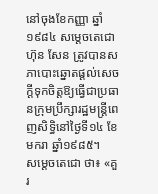នៅចុងខែកញ្ញា ឆ្នាំ១៩៨៤ សម្ដេចតេជោ ហ៊ុន សែន ត្រូវបានសភាបោះឆ្នោតផ្ដល់សេចក្ដីទុកចិត្តឱ្យធ្វើជាប្រធានក្រុមប្រឹក្សារដ្ឋមន្ត្រីពេញសិទ្ធិនៅថ្ងៃទី១៤ ខែមករា ឆ្នាំ១៩៨៥។
សម្ដេចតេជោ ថា៖ «គួរ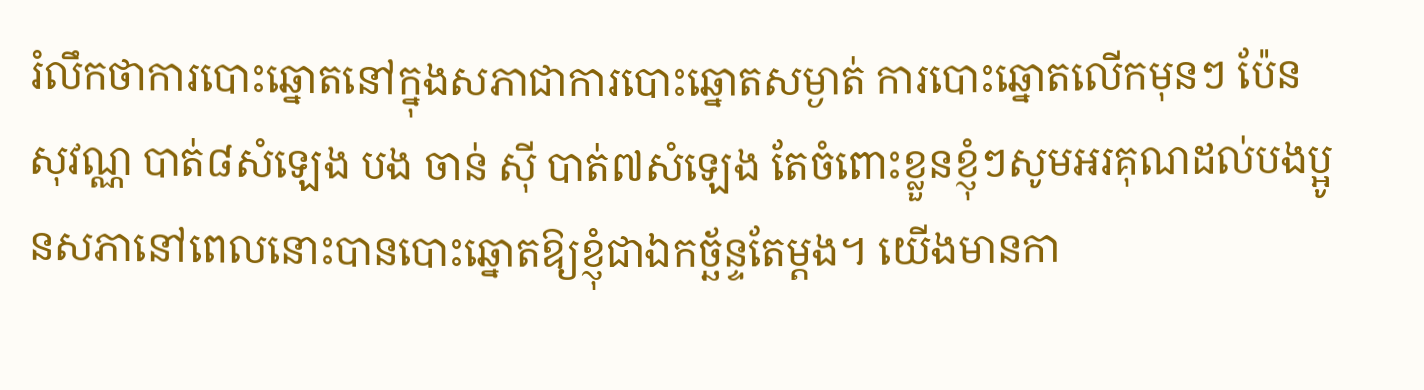រំលឹកថាការបោះឆ្នោតនៅក្នុងសភាជាការបោះឆ្នោតសម្ងាត់ ការបោះឆ្នោតលើកមុនៗ ប៉ែន សុវណ្ណ បាត់៨សំឡេង បង ចាន់ ស៊ី បាត់៧សំឡេង តែចំពោះខ្លួនខ្ញុំៗសូមអរគុណដល់បងប្អូនសភានៅពេលនោះបានបោះឆ្នោតឱ្យខ្ញុំជាឯកច្ឆ័ន្ទតែម្ដង។ យើងមានកា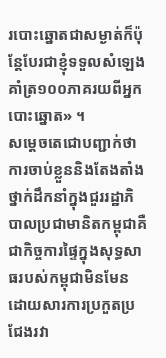របោះឆ្នោតជាសម្ងាត់ក៏ប៉ុន្ដែបែរជាខ្ញុំទទួលសំឡេងគាំត្រ១០០ភាគរយពីអ្នកបោះឆ្នោត» ។
សម្ដេចតេជោបញ្ជាក់ថា ការចាប់ខ្លួននិងតែងតាំងថ្នាក់ដឹកនាំក្នុងជួររដ្ឋាភិបាលប្រជាមានិតកម្ពុជាគឺជាកិច្ចការផ្ទៃក្នុងសុទ្ធសាធរបស់កម្ពុជាមិនមែនដោយសារការប្រកួតប្រជែងរវា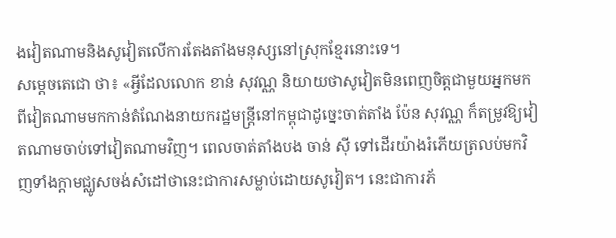ងវៀតណាមនិងសូវៀតលើការតែងតាំងមនុស្សនៅស្រុកខ្មែរនោះទេ។
សម្ដេចតេជោ ថា៖ «អ្វីដែលលោក ខាន់ សុវណ្ណ និយាយថាសូវៀតមិនពេញចិត្តជាមួយអ្នកមកពីវៀតណាមមកកាន់តំណែងនាយករដ្ឋមន្ត្រីនៅកម្ពុជាដូច្នេះចាត់តាំង ប៉ែន សុវណ្ណ ក៏តម្រូវឱ្យវៀតណាមចាប់ទៅវៀតណាមវិញ។ ពេលចាត់តាំងបង ចាន់ ស៊ី ទៅដើរយ៉ាងរំភើយត្រលប់មកវិញទាំងក្ដាមជ្ឈូសចង់សំដៅថានេះជាការសម្លាប់ដោយសូវៀត។ នេះជាការភ័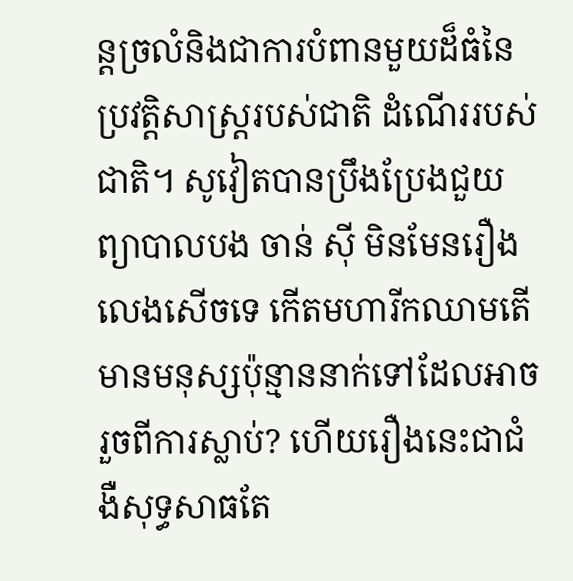ន្តច្រលំនិងជាការបំពានមួយដ៏ធំនៃប្រវត្តិសាស្ត្ររបស់ជាតិ ដំណើររបស់ជាតិ។ សូវៀតបានប្រឹងប្រែងជួយព្យាបាលបង ចាន់ ស៊ី មិនមែនរឿងលេងសើចទេ កើតមហារីកឈាមតើមានមនុស្សប៉ុន្មាននាក់ទៅដែលអាចរួចពីការស្លាប់? ហើយរឿងនេះជាជំងឺសុទ្ធសាធតែ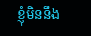ខ្ញុំមិននឹង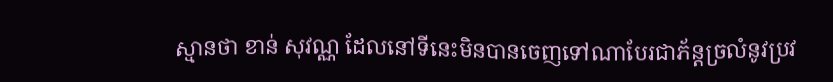ស្មានថា ខាន់ សុវណ្ណ ដែលនៅទីនេះមិនបានចេញទៅណាបែរជាភ័ន្តច្រលំនូវប្រវ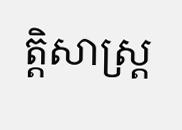ត្តិសាស្ត្រ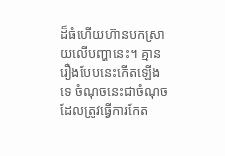ដ៏ធំហើយហ៊ានបកស្រាយលើបញ្ហានេះ។ គ្មានរឿងបែបនេះកើតឡើងទេ ចំណុចនេះជាចំណុចដែលត្រូវធ្វើការកែត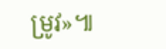ម្រូវ»៕